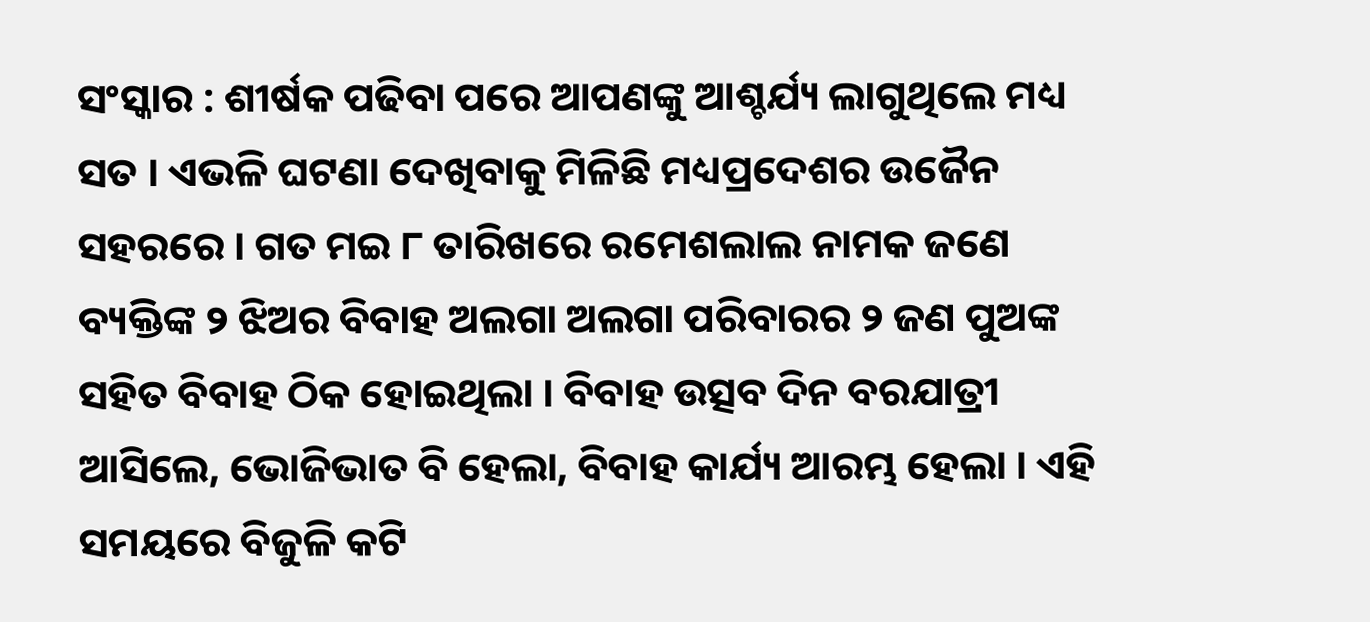ସଂସ୍କାର : ଶୀର୍ଷକ ପଢିବା ପରେ ଆପଣଙ୍କୁ ଆଶ୍ଚର୍ଯ୍ୟ ଲାଗୁଥିଲେ ମଧ୍ୟ ସତ । ଏଭଳି ଘଟଣା ଦେଖିବାକୁ ମିଳିଛି ମଧ୍ୟପ୍ରଦେଶର ଉଜୈନ ସହରରେ । ଗତ ମଇ ୮ ତାରିଖରେ ରମେଶଲାଲ ନାମକ ଜଣେ ବ୍ୟକ୍ତିଙ୍କ ୨ ଝିଅର ବିବାହ ଅଲଗା ଅଲଗା ପରିବାରର ୨ ଜଣ ପୁଅଙ୍କ ସହିତ ବିବାହ ଠିକ ହୋଇଥିଲା । ବିବାହ ଉତ୍ସବ ଦିନ ବରଯାତ୍ରୀ ଆସିଲେ, ଭୋଜିଭାତ ବି ହେଲା, ବିବାହ କାର୍ଯ୍ୟ ଆରମ୍ଭ ହେଲା । ଏହି ସମୟରେ ବିଜୁଳି କଟି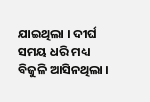ଯାଇଥିଲା । ଦୀର୍ଘ ସମୟ ଧରି ମଧ୍ୟ ବିଜୁଳି ଆସିନଥିଲା ।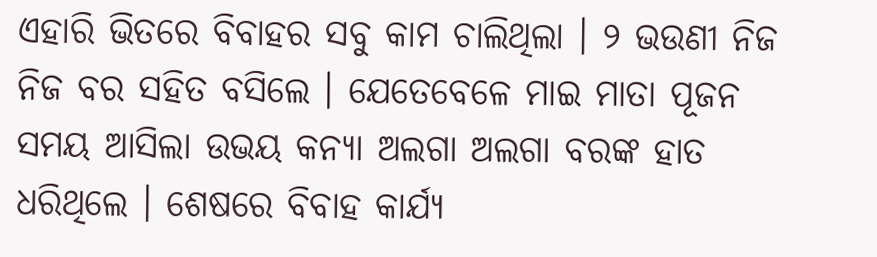ଏହାରି ଭିତରେ ବିବାହର ସବୁ କାମ ଚାଲିଥିଲା । ୨ ଭଉଣୀ ନିଜ ନିଜ ବର ସହିତ ବସିଲେ । ଯେତେବେଳେ ମାଇ ମାତା ପୂଜନ ସମୟ ଆସିଲା ଉଭୟ କନ୍ୟା ଅଲଗା ଅଲଗା ବରଙ୍କ ହାତ ଧରିଥିଲେ । ଶେଷରେ ବିବାହ କାର୍ଯ୍ୟ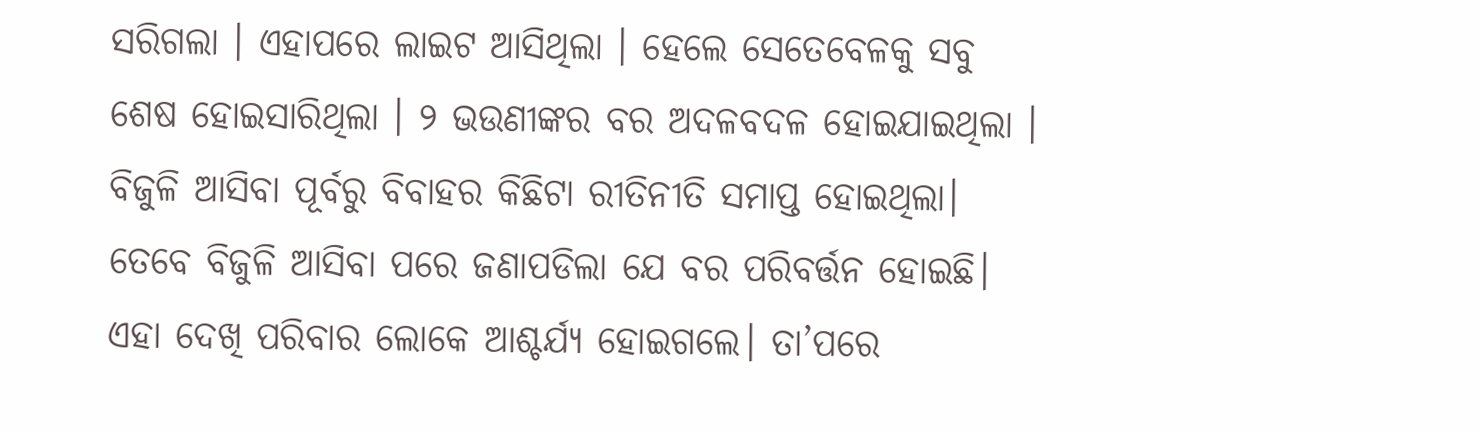ସରିଗଲା । ଏହାପରେ ଲାଇଟ ଆସିଥିଲା । ହେଲେ ସେତେବେଳକୁ ସବୁ ଶେଷ ହୋଇସାରିଥିଲା । ୨ ଭଉଣୀଙ୍କର ବର ଅଦଳବଦଳ ହୋଇଯାଇଥିଲା ।
ବିଜୁଳି ଆସିବା ପୂର୍ବରୁ ବିବାହର କିଛିଟା ରୀତିନୀତି ସମାପ୍ତ ହୋଇଥିଲା। ତେବେ ବିଜୁଳି ଆସିବା ପରେ ଜଣାପଡିଲା ଯେ ବର ପରିବର୍ତ୍ତନ ହୋଇଛି। ଏହା ଦେଖି ପରିବାର ଲୋକେ ଆଶ୍ଚର୍ଯ୍ୟ ହୋଇଗଲେ। ତା’ପରେ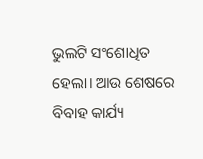ଭୁଲଟି ସଂଶୋଧିତ ହେଲା। ଆଉ ଶେଷରେ ବିବାହ କାର୍ଯ୍ୟ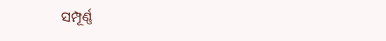ସମ୍ପୂର୍ଣ୍ଣ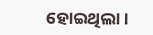ହୋଇଥିଲା।